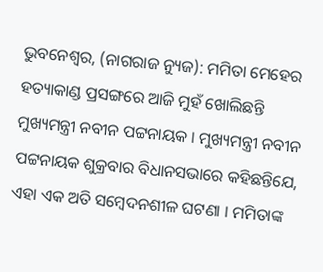ଭୁବନେଶ୍ୱର, (ନାଗରାଜ ନ୍ୟୁଜ): ମମିତା ମେହେର ହତ୍ୟାକାଣ୍ଡ ପ୍ରସଙ୍ଗରେ ଆଜି ମୁହଁ ଖୋଲିଛନ୍ତି ମୁଖ୍ୟମନ୍ତ୍ରୀ ନବୀନ ପଟ୍ଟନାୟକ । ମୁଖ୍ୟମନ୍ତ୍ରୀ ନବୀନ ପଟ୍ଟନାୟକ ଶୁକ୍ରବାର ବିଧାନସଭାରେ କହିଛନ୍ତିଯେ, ଏହା ଏକ ଅତି ସମ୍ବେଦନଶୀଳ ଘଟଣା । ମମିତାଙ୍କ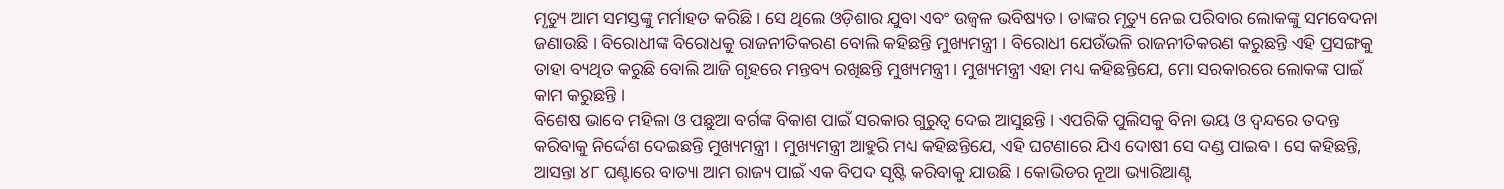ମୃତ୍ୟୁ ଆମ ସମସ୍ତଙ୍କୁ ମର୍ମାହତ କରିଛି । ସେ ଥିଲେ ଓଡ଼ିଶାର ଯୁବା ଏବଂ ଉଜ୍ୱଳ ଭବିଷ୍ୟତ। ତାଙ୍କର ମୃତ୍ୟୁ ନେଇ ପରିବାର ଲୋକଙ୍କୁ ସମବେଦନା ଜଣାଉଛି । ବିରୋଧୀଙ୍କ ବିରୋଧକୁ ରାଜନୀତିକରଣ ବୋଲି କହିଛନ୍ତି ମୁଖ୍ୟମନ୍ତ୍ରୀ । ବିରୋଧୀ ଯେଉଁଭଳି ରାଜନୀତିକରଣ କରୁଛନ୍ତି ଏହି ପ୍ରସଙ୍ଗକୁ ତାହା ବ୍ୟଥିତ କରୁଛି ବୋଲି ଆଜି ଗୃହରେ ମନ୍ତବ୍ୟ ରଖିଛନ୍ତି ମୁଖ୍ୟମନ୍ତ୍ରୀ । ମୁଖ୍ୟମନ୍ତ୍ରୀ ଏହା ମଧ୍ୟ କହିଛନ୍ତିଯେ, ମୋ ସରକାରରେ ଲୋକଙ୍କ ପାଇଁ କାମ କରୁଛନ୍ତି ।
ବିଶେଷ ଭାବେ ମହିଳା ଓ ପଛୁଆ ବର୍ଗଙ୍କ ବିକାଶ ପାଇଁ ସରକାର ଗୁରୁତ୍ୱ ଦେଇ ଆସୁଛନ୍ତି । ଏପରିକି ପୁଲିସକୁ ବିନା ଭୟ ଓ ଦ୍ୱନ୍ଦରେ ତଦନ୍ତ କରିବାକୁ ନିର୍ଦ୍ଦେଶ ଦେଇଛନ୍ତି ମୁଖ୍ୟମନ୍ତ୍ରୀ । ମୁଖ୍ୟମନ୍ତ୍ରୀ ଆହୁରି ମଧ୍ୟ କହିଛନ୍ତିଯେ, ଏହି ଘଟଣାରେ ଯିଏ ଦୋଷୀ ସେ ଦଣ୍ଡ ପାଇବ । ସେ କହିଛନ୍ତି, ଆସନ୍ତା ୪୮ ଘଣ୍ଟାରେ ବାତ୍ୟା ଆମ ରାଜ୍ୟ ପାଇଁ ଏକ ବିପଦ ସୃଷ୍ଟି କରିବାକୁ ଯାଉଛି । କୋଭିଡର ନୂଆ ଭ୍ୟାରିଆଣ୍ଟ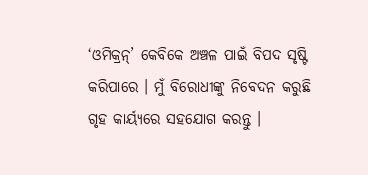‘ଓମିକ୍ରନ୍’ କେବିକେ ଅଞ୍ଚଳ ପାଇଁ ବିପଦ ସୃଷ୍ଟି କରିପାରେ । ମୁଁ ବିରୋଧୀଙ୍କୁ ନିବେଦନ କରୁଛି ଗୃହ କାର୍ୟ୍ୟରେ ସହଯୋଗ କରନ୍ତୁ ।